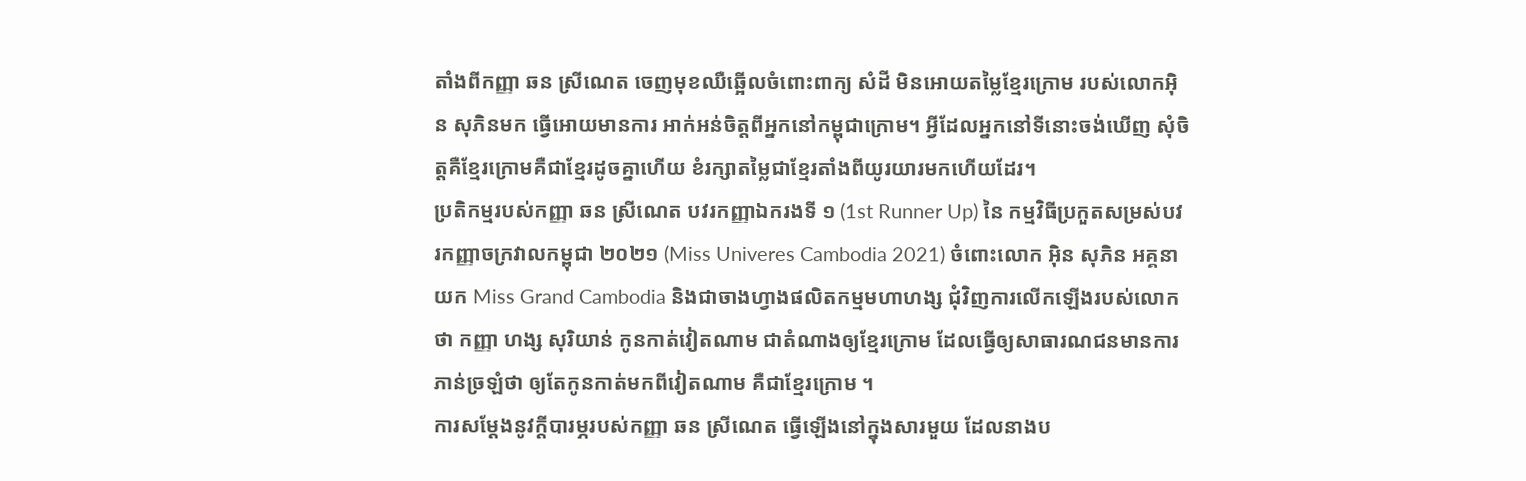តាំងពីកញ្ញា ឆន ស្រីណេត ចេញមុខឈឺឆ្អើលចំពោះពាក្យ សំដី មិនអោយតម្លៃខ្មែរក្រោម របស់លោកអុិន សុភិនមក ធ្វើអោយមានការ អាក់អន់ចិត្តពីអ្នកនៅកម្ពុជាក្រោម។ អ្វីដែលអ្នកនៅទីនោះចង់ឃើញ សុំចិត្តគឺខ្មែរក្រោមគឺជាខ្មែរដូចគ្នាហើយ ខំរក្សាតម្លៃជាខ្មែរតាំងពីយូរយារមកហើយដែរ។
ប្រតិកម្មរបស់កញ្ញា ឆន ស្រីណេត បវរកញ្ញាឯករងទី ១ (1st Runner Up) នៃ កម្មវិធីប្រកួតសម្រស់បវរកញ្ញាចក្រវាលកម្ពុជា ២០២១ (Miss Univeres Cambodia 2021) ចំពោះលោក អ៊ិន សុភិន អគ្គនាយក Miss Grand Cambodia និងជាចាងហ្វាងផលិតកម្មមហាហង្ស ជុំវិញការលើកឡើងរបស់លោកថា កញ្ញា ហង្ស សុរិយាន់ កូនកាត់វៀតណាម ជាតំណាងឲ្យខ្មែរក្រោម ដែលធ្វើឲ្យសាធារណជនមានការភាន់ច្រឡំថា ឲ្យតែកូនកាត់មកពីវៀតណាម គឺជាខ្មែរក្រោម ។
ការសម្តែងនូវក្តីបារម្ភរបស់កញ្ញា ឆន ស្រីណេត ធ្វើឡើងនៅក្នុងសារមួយ ដែលនាងប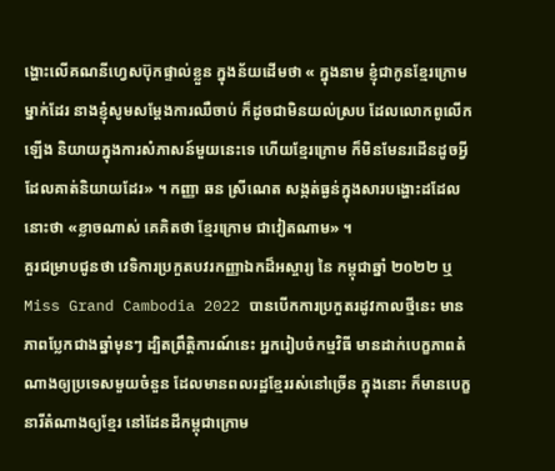ង្ហោះលើគណនីហ្វេសប៊ុកផ្ទាល់ខ្លួន ក្នុងន័យដើមថា « ក្នុងនាម ខ្ញុំជាកូនខ្មែរក្រោមម្នាក់ដែរ នាងខ្ញុំសូមសម្តែងការឈឺចាប់ ក៏ដូចជាមិនយល់ស្រប ដែលលោកពូលើកឡើង និយាយក្នុងការសំភាសន៍មួយនេះទេ ហើយខ្មែរក្រោម ក៏មិនមែនរដើនដូចអ្វី ដែលគាត់និយាយដែរ» ។ កញ្ញា ឆន ស្រីណេត សង្កត់ធ្ងន់ក្នុងសារបង្ហោះដដែលនោះថា «ខ្លាចណាស់ គេគិតថា ខ្មែរក្រោម ជាវៀតណាម» ។
គួរជម្រាបជូនថា វេទិការប្រកួតបវរកញ្ញាឯកដ៏អស្ចារ្យ នៃ កម្ពុជាឆ្នាំ ២០២២ ឬ Miss Grand Cambodia 2022 បានបើកការប្រកួតរដូវកាលថ្មីនេះ មានភាពប្លែកជាងឆ្នាំមុនៗ ដ្បិតព្រឹត្តិការណ៍នេះ អ្នករៀបចំកម្មវិធី មានដាក់បេក្ខភាពតំណាងឲ្យប្រទេសមួយចំនួន ដែលមានពលរដ្ឋខ្មែររស់នៅច្រើន ក្នុងនោះ ក៏មានបេក្ខនារីតំណាងឲ្យខ្មែរ នៅដែនដីកម្ពុជាក្រោម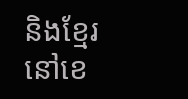និងខ្មែរ នៅខេ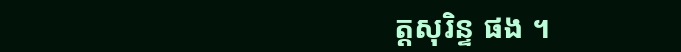ត្តសុរិន្ទ ផង ។